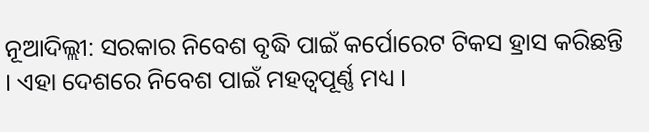ନୂଆଦିଲ୍ଲୀ: ସରକାର ନିବେଶ ବୃଦ୍ଧି ପାଇଁ କର୍ପୋରେଟ ଟିକସ ହ୍ରାସ କରିଛନ୍ତି । ଏହା ଦେଶରେ ନିବେଶ ପାଇଁ ମହତ୍ବପୂର୍ଣ୍ଣ ମଧ୍ୟ ।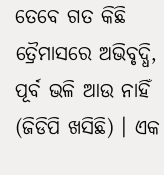ତେବେ ଗତ କିଛି ତ୍ରୈମାସରେ ଅଭିବୃଦ୍ଧି, ପୂର୍ବ ଭଳି ଆଉ ନାହିଁ (ଜିଡିପି ଖସିଛି) । ଏକ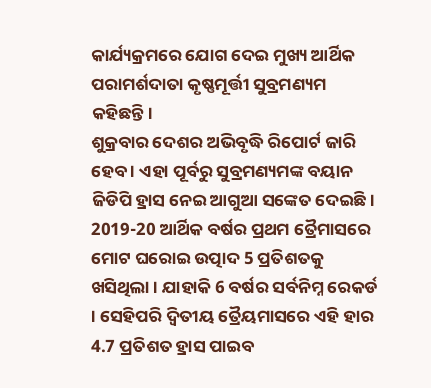କାର୍ଯ୍ୟକ୍ରମରେ ଯୋଗ ଦେଇ ମୁଖ୍ୟ ଆର୍ଥିକ ପରାମର୍ଶଦାତା କୃଷ୍ଣମୂର୍ତ୍ତୀ ସୁବ୍ରମଣ୍ୟମ କହିଛନ୍ତି।
ଶୁକ୍ରବାର ଦେଶର ଅଭିବୃଦ୍ଧି ରିପୋର୍ଟ ଜାରି ହେବ । ଏହା ପୂର୍ବରୁ ସୁବ୍ରମଣ୍ୟମଙ୍କ ବୟାନ ଜିଡିପି ହ୍ରାସ ନେଇ ଆଗୁଆ ସଙ୍କେତ ଦେଇଛି।
2019-20 ଆର୍ଥିକ ବର୍ଷର ପ୍ରଥମ ତ୍ରୈମାସରେ ମୋଟ ଘରୋଇ ଉତ୍ପାଦ 5 ପ୍ରତିଶତକୁ ଖସିଥିଲା । ଯାହାକି 6 ବର୍ଷର ସର୍ବନିମ୍ନ ରେକର୍ଡ । ସେହିପରି ଦ୍ବିତୀୟ ତ୍ରୈୟମାସରେ ଏହି ହାର 4.7 ପ୍ରତିଶତ ହ୍ରାସ ପାଇବ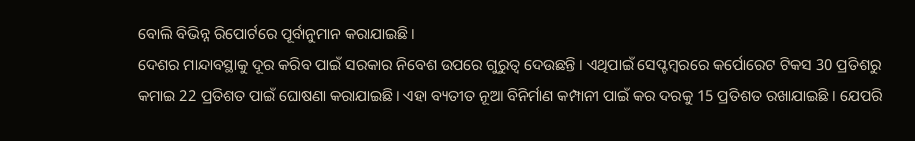ବୋଲି ବିଭିନ୍ନ ରିପୋର୍ଟରେ ପୂର୍ବାନୁମାନ କରାଯାଇଛି।
ଦେଶର ମାନ୍ଦାବସ୍ଥାକୁ ଦୂର କରିବ ପାଇଁ ସରକାର ନିବେଶ ଉପରେ ଗୁରୁତ୍ବ ଦେଉଛନ୍ତି । ଏଥିପାଇଁ ସେପ୍ଟମ୍ବରରେ କର୍ପୋରେଟ ଟିକସ 30 ପ୍ରତିଶରୁ କମାଇ 22 ପ୍ରତିଶତ ପାଇଁ ଘୋଷଣା କରାଯାଇଛି। ଏହା ବ୍ୟତୀତ ନୂଆ ବିନିର୍ମାଣ କମ୍ପାନୀ ପାଇଁ କର ଦରକୁ 15 ପ୍ରତିଶତ ରଖାଯାଇଛି । ଯେପରି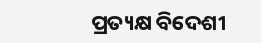ପ୍ରତ୍ୟକ୍ଷ ବିଦେଶୀ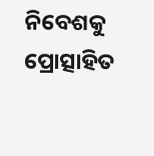ନିବେଶକୁ ପ୍ରୋତ୍ସାହିତ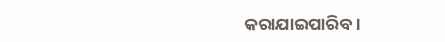କରାଯାଇପାରିବ।